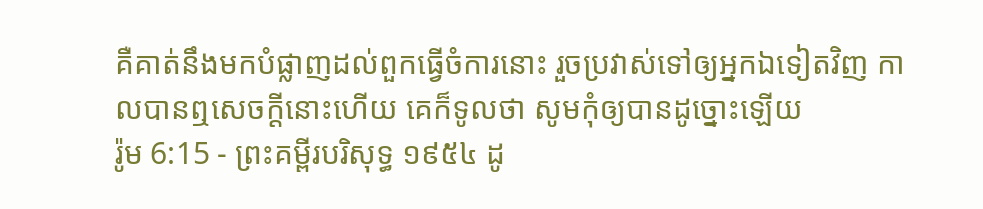គឺគាត់នឹងមកបំផ្លាញដល់ពួកធ្វើចំការនោះ រួចប្រវាស់ទៅឲ្យអ្នកឯទៀតវិញ កាលបានឮសេចក្ដីនោះហើយ គេក៏ទូលថា សូមកុំឲ្យបានដូច្នោះឡើយ
រ៉ូម 6:15 - ព្រះគម្ពីរបរិសុទ្ធ ១៩៥៤ ដូ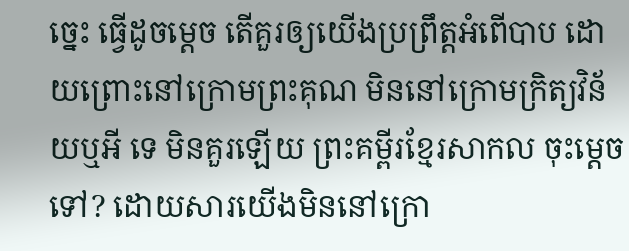ច្នេះ ធ្វើដូចម្តេច តើគួរឲ្យយើងប្រព្រឹត្តអំពើបាប ដោយព្រោះនៅក្រោមព្រះគុណ មិននៅក្រោមក្រិត្យវិន័យឬអី ទេ មិនគួរឡើយ ព្រះគម្ពីរខ្មែរសាកល ចុះម្ដេចទៅ? ដោយសារយើងមិននៅក្រោ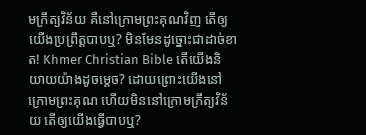មក្រឹត្យវិន័យ គឺនៅក្រោមព្រះគុណវិញ តើឲ្យយើងប្រព្រឹត្តបាបឬ? មិនមែនដូច្នោះជាដាច់ខាត! Khmer Christian Bible តើយើងនិយាយយ៉ាងដូចម្ដេច? ដោយព្រោះយើងនៅក្រោមព្រះគុណ ហើយមិននៅក្រោមក្រឹត្យវិន័យ តើឲ្យយើងធ្វើបាបឬ?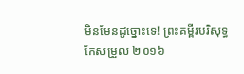មិនមែនដូច្នោះទេ! ព្រះគម្ពីរបរិសុទ្ធកែសម្រួល ២០១៦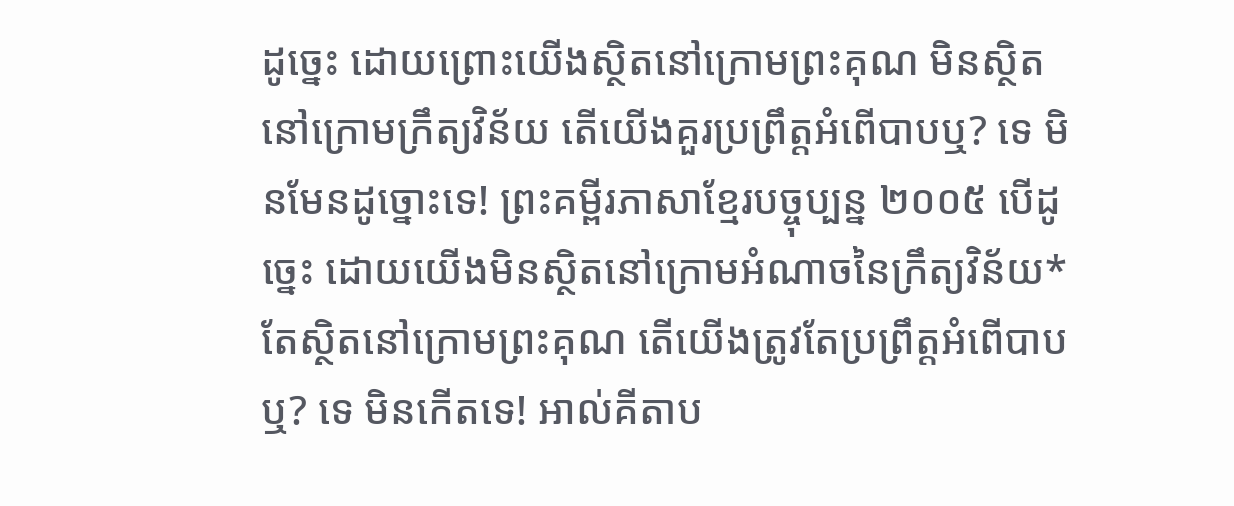ដូច្នេះ ដោយព្រោះយើងស្ថិតនៅក្រោមព្រះគុណ មិនស្ថិតនៅក្រោមក្រឹត្យវិន័យ តើយើងគួរប្រព្រឹត្តអំពើបាបឬ? ទេ មិនមែនដូច្នោះទេ! ព្រះគម្ពីរភាសាខ្មែរបច្ចុប្បន្ន ២០០៥ បើដូច្នេះ ដោយយើងមិនស្ថិតនៅក្រោមអំណាចនៃក្រឹត្យវិន័យ* តែស្ថិតនៅក្រោមព្រះគុណ តើយើងត្រូវតែប្រព្រឹត្តអំពើបាបឬ? ទេ មិនកើតទេ! អាល់គីតាប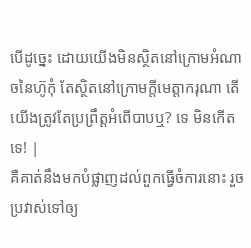បើដូច្នេះ ដោយយើងមិនស្ថិតនៅក្រោមអំណាចនៃហ៊ូកុំ តែស្ថិតនៅក្រោមក្តីមេត្តាករុណា តើយើងត្រូវតែប្រព្រឹត្ដអំពើបាបឬ? ទេ មិនកើតទេ! |
គឺគាត់នឹងមកបំផ្លាញដល់ពួកធ្វើចំការនោះ រួចប្រវាស់ទៅឲ្យ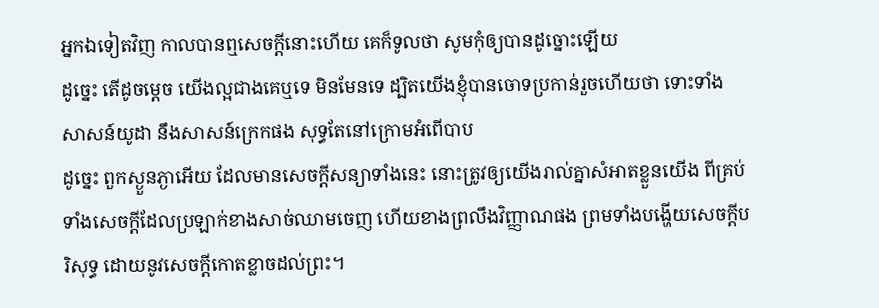អ្នកឯទៀតវិញ កាលបានឮសេចក្ដីនោះហើយ គេក៏ទូលថា សូមកុំឲ្យបានដូច្នោះឡើយ
ដូច្នេះ តើដូចម្តេច យើងល្អជាងគេឬទេ មិនមែនទេ ដ្បិតយើងខ្ញុំបានចោទប្រកាន់រួចហើយថា ទោះទាំងសាសន៍យូដា នឹងសាសន៍ក្រេកផង សុទ្ធតែនៅក្រោមអំពើបាប
ដូច្នេះ ពួកស្ងួនភ្ងាអើយ ដែលមានសេចក្ដីសន្យាទាំងនេះ នោះត្រូវឲ្យយើងរាល់គ្នាសំអាតខ្លួនយើង ពីគ្រប់ទាំងសេចក្ដីដែលប្រឡាក់ខាងសាច់ឈាមចេញ ហើយខាងព្រលឹងវិញ្ញាណផង ព្រមទាំងបង្ហើយសេចក្ដីបរិសុទ្ធ ដោយនូវសេចក្ដីកោតខ្លាចដល់ព្រះ។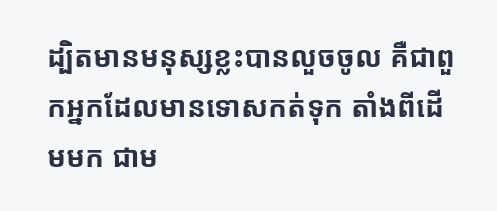ដ្បិតមានមនុស្សខ្លះបានលួចចូល គឺជាពួកអ្នកដែលមានទោសកត់ទុក តាំងពីដើមមក ជាម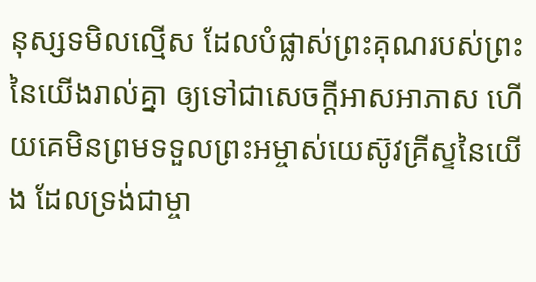នុស្សទមិលល្មើស ដែលបំផ្លាស់ព្រះគុណរបស់ព្រះនៃយើងរាល់គ្នា ឲ្យទៅជាសេចក្ដីអាសអាភាស ហើយគេមិនព្រមទទួលព្រះអម្ចាស់យេស៊ូវគ្រីស្ទនៃយើង ដែលទ្រង់ជាម្ចា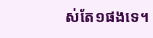ស់តែ១ផងទេ។